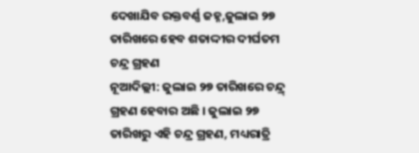ଦେଖାଯିବ ରକ୍ତବର୍ଣ୍ଣ ଜହ୍ନ,ଜୁଲାଇ ୨୭ ତାରିଖରେ ହେବ ଶତାଦ୍ଦୀର ଦୀର୍ଘତମ ଚନ୍ଦ୍ର ଗ୍ରହଣ
ନୂଆଦିଲ୍ଲୀ: ଜୁଲାଇ ୨୭ ତାରିଖରେ ଚନ୍ଦ୍ର୍ ଗ୍ରହଣ ହେବାର ଅଛି । ଜୁଲାଇ ୨୭ ତାରିଖରୁ ଏହି ଚନ୍ଦ୍ର ଗ୍ରହଣ, ମଧ୍ୟରାତ୍ରି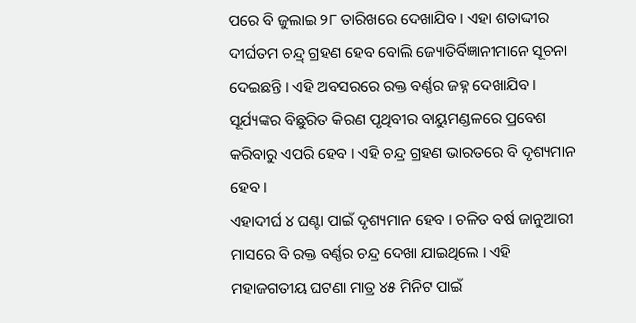ପରେ ବି ଜୁଲାଇ ୨୮ ତାରିଖରେ ଦେଖାଯିବ । ଏହା ଶତାଦ୍ଦୀର ଦୀର୍ଘତମ ଚନ୍ଦ୍ର୍ ଗ୍ରହଣ ହେବ ବୋଲି ଜ୍ୟୋତିର୍ବିଜ୍ଞାନୀମାନେ ସୂଚନା ଦେଇଛନ୍ତି । ଏହି ଅବସରରେ ରକ୍ତ ବର୍ଣ୍ଣର ଜହ୍ନ ଦେଖାଯିବ । ସୂର୍ଯ୍ୟଙ୍କର ବିଛୁରିତ କିରଣ ପୃଥିବୀର ବାୟୁମଣ୍ଡଳରେ ପ୍ରବେଶ କରିବାରୁ ଏପରି ହେବ । ଏହି ଚନ୍ଦ୍ର ଗ୍ରହଣ ଭାରତରେ ବି ଦୃଶ୍ୟମାନ ହେବ ।
ଏହାଦୀର୍ଘ ୪ ଘଣ୍ଟା ପାଇଁ ଦୃଶ୍ୟମାନ ହେବ । ଚଳିତ ବର୍ଷ ଜାନୁଆରୀ ମାସରେ ବି ରକ୍ତ ବର୍ଣ୍ଣର ଚନ୍ଦ୍ର ଦେଖା ଯାଇଥିଲେ । ଏହି ମହାଜଗତୀୟ ଘଟଣା ମାତ୍ର ୪୫ ମିନିଟ ପାଇଁ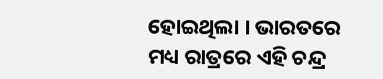ହୋଇଥିଲା । ଭାରତରେ ମଧ୍ୟ ରାତ୍ରରେ ଏହି ଚନ୍ଦ୍ର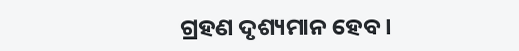ଗ୍ରହଣ ଦୃଶ୍ୟମାନ ହେବ ।